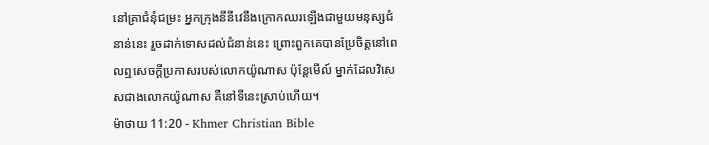នៅគ្រាជំនុំជម្រះ អ្នកក្រុងនីនីវេនឹងក្រោកឈរឡើងជាមួយមនុស្សជំនាន់នេះ រួចដាក់ទោសដល់ជំនាន់នេះ ព្រោះពួកគេបានប្រែចិត្ដនៅពេលឮសេចក្ដីប្រកាសរបស់លោកយ៉ូណាស ប៉ុន្ដែមើល៍ ម្នាក់ដែលវិសេសជាងលោកយ៉ូណាស គឺនៅទីនេះស្រាប់ហើយ។
ម៉ាថាយ 11:20 - Khmer Christian Bible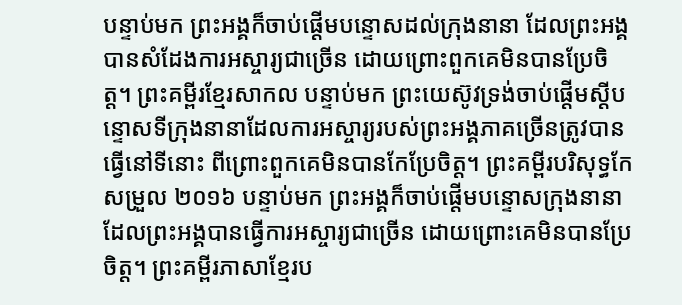បន្ទាប់មក ព្រះអង្គក៏ចាប់ផ្ដើមបន្ទោសដល់ក្រុងនានា ដែលព្រះអង្គបានសំដែងការអស្ចារ្យជាច្រើន ដោយព្រោះពួកគេមិនបានប្រែចិត្ត។ ព្រះគម្ពីរខ្មែរសាកល បន្ទាប់មក ព្រះយេស៊ូវទ្រង់ចាប់ផ្ដើមស្ដីបន្ទោសទីក្រុងនានាដែលការអស្ចារ្យរបស់ព្រះអង្គភាគច្រើនត្រូវបានធ្វើនៅទីនោះ ពីព្រោះពួកគេមិនបានកែប្រែចិត្ត។ ព្រះគម្ពីរបរិសុទ្ធកែសម្រួល ២០១៦ បន្ទាប់មក ព្រះអង្គក៏ចាប់ផ្តើមបន្ទោសក្រុងនានា ដែលព្រះអង្គបានធ្វើការអស្ចារ្យជាច្រើន ដោយព្រោះគេមិនបានប្រែចិត្ត។ ព្រះគម្ពីរភាសាខ្មែរប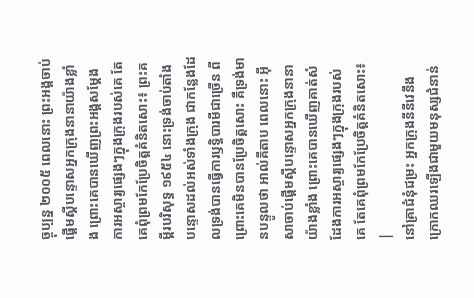ច្ចុប្បន្ន ២០០៥ ពេលនោះ ព្រះអង្គចាប់ផ្ដើមស្ដីបន្ទោសអ្នកក្រុងនានាយ៉ាងខ្លាំង ព្រោះគេបានឃើញព្រះអង្គសម្តែងការអស្ចារ្យផ្សេងៗក្នុងក្រុងរបស់គេ តែគេពុំព្រមកែប្រែចិត្តគំនិតសោះ៖ ព្រះគម្ពីរបរិសុទ្ធ ១៩៥៤ នោះទ្រង់ចាប់តាំងបន្ទោសដល់អស់ទាំងក្រុង ជាកន្លែងដែលទ្រង់បានធ្វើការឫទ្ធិបារមីជាច្រើន ពីព្រោះគេមិនបានប្រែចិត្តសោះ គឺទ្រង់មានបន្ទូលថា អាល់គីតាប ពេលនោះ អ៊ីសាចាប់ផ្ដើមស្ដីបន្ទោសអ្នកក្រុងនានាយ៉ាងខ្លាំង ព្រោះគេបានឃើញគាត់សំដែងការអស្ចារ្យផ្សេងៗក្នុងក្រុងរបស់គេ តែគេពុំព្រមកែប្រែចិត្ដគំនិតសោះ៖ |
នៅគ្រាជំនុំជម្រះ អ្នកក្រុងនីនីវេនឹងក្រោកឈរឡើងជាមួយមនុស្សជំនាន់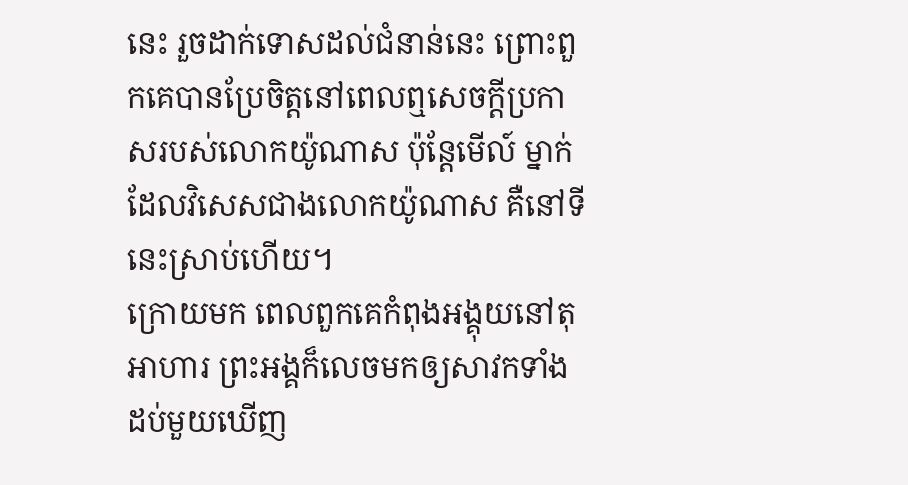នេះ រួចដាក់ទោសដល់ជំនាន់នេះ ព្រោះពួកគេបានប្រែចិត្ដនៅពេលឮសេចក្ដីប្រកាសរបស់លោកយ៉ូណាស ប៉ុន្ដែមើល៍ ម្នាក់ដែលវិសេសជាងលោកយ៉ូណាស គឺនៅទីនេះស្រាប់ហើយ។
ក្រោយមក ពេលពួកគេកំពុងអង្គុយនៅតុអាហារ ព្រះអង្គក៏លេចមកឲ្យសាវកទាំងដប់មួយឃើញ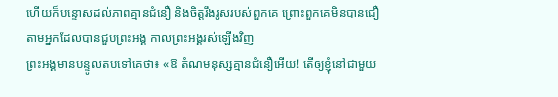ហើយក៏បន្ទោសដល់ភាពគ្មានជំនឿ និងចិត្ដរឹងរូសរបស់ពួកគេ ព្រោះពួកគេមិនបានជឿតាមអ្នកដែលបានជួបព្រះអង្គ កាលព្រះអង្គរស់ឡើងវិញ
ព្រះអង្គមានបន្ទូលតបទៅគេថា៖ «ឱ តំណមនុស្សគ្មានជំនឿអើយ! តើឲ្យខ្ញុំនៅជាមួយ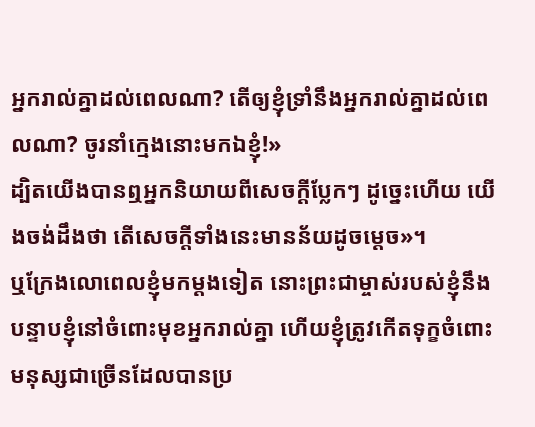អ្នករាល់គ្នាដល់ពេលណា? តើឲ្យខ្ញុំទ្រាំនឹងអ្នករាល់គ្នាដល់ពេលណា? ចូរនាំក្មេងនោះមកឯខ្ញុំ!»
ដ្បិតយើងបានឮអ្នកនិយាយពីសេចក្ដីប្លែកៗ ដូច្នេះហើយ យើងចង់ដឹងថា តើសេចក្ដីទាំងនេះមានន័យដូចម្ដេច»។
ឬក្រែងលោពេលខ្ញុំមកម្ដងទៀត នោះព្រះជាម្ចាស់របស់ខ្ញុំនឹងបន្ទាបខ្ញុំនៅចំពោះមុខអ្នករាល់គ្នា ហើយខ្ញុំត្រូវកើតទុក្ខចំពោះមនុស្សជាច្រើនដែលបានប្រ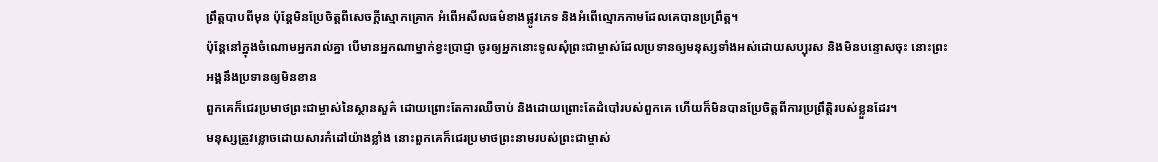ព្រឹត្ដបាបពីមុន ប៉ុន្ដែមិនប្រែចិត្ដពីសេចក្ដីស្មោកគ្រោក អំពើអសីលធម៌ខាងផ្លូវភេទ និងអំពើល្មោភកាមដែលគេបានប្រព្រឹត្ដ។
ប៉ុន្ដែនៅក្នុងចំណោមអ្នករាល់គ្នា បើមានអ្នកណាម្នាក់ខ្វះប្រាជ្ញា ចូរឲ្យអ្នកនោះទូលសុំព្រះជាម្ចាស់ដែលប្រទានឲ្យមនុស្សទាំងអស់ដោយសប្បុរស និងមិនបន្ទោសចុះ នោះព្រះអង្គនឹងប្រទានឲ្យមិនខាន
ពួកគេក៏ជេរប្រមាថព្រះជាម្ចាស់នៃស្ថានសួគ៌ ដោយព្រោះតែការឈឺចាប់ និងដោយព្រោះតែដំបៅរបស់ពួកគេ ហើយក៏មិនបានប្រែចិត្ដពីការប្រព្រឹត្ដិរបស់ខ្លួនដែរ។
មនុស្សត្រូវខ្លោចដោយសារកំដៅយ៉ាងខ្លាំង នោះពួកគេក៏ជេរប្រមាថព្រះនាមរបស់ព្រះជាម្ចាស់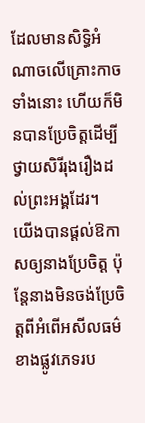ដែលមានសិទ្ធិអំណាចលើគ្រោះកាចទាំងនោះ ហើយក៏មិនបានប្រែចិត្ដដើម្បីថ្វាយសិរីរុងរឿងដល់ព្រះអង្គដែរ។
យើងបានផ្ដល់ឱកាសឲ្យនាងប្រែចិត្ដ ប៉ុន្ដែនាងមិនចង់ប្រែចិត្ដពីអំពើអសីលធម៌ខាងផ្លូវភេទរប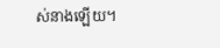ស់នាងឡើយ។